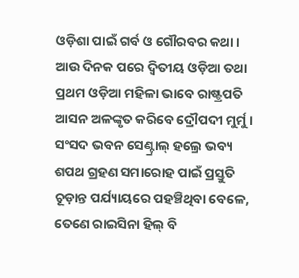ଓଡ଼ିଶା ପାଇଁ ଗର୍ବ ଓ ଗୌରବର କଥା । ଆଉ ଦିନକ ପରେ ଦ୍ୱିତୀୟ ଓଡ଼ିଆ ତଥା ପ୍ରଥମ ଓଡ଼ିଆ ମହିଳା ଭାବେ ରାଷ୍ଟ୍ରପତି ଆସନ ଅଳଙ୍କୃତ କରିବେ ଦ୍ରୌପଦୀ ମୁର୍ମୁ । ସଂସଦ ଭବନ ସେଣ୍ଟ୍ରାଲ୍ ହଲ୍ରେ ଭବ୍ୟ ଶପଥ ଗ୍ରହଣ ସମାରୋହ ପାଇଁ ପ୍ରସ୍ତୁତି ଚୂଡ଼ାନ୍ତ ପର୍ଯ୍ୟାୟରେ ପହଞ୍ଚିଥିବା ବେଳେ, ତେଣେ ରାଇସିନା ହିଲ୍ ବି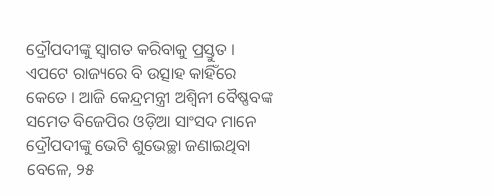ଦ୍ରୌପଦୀଙ୍କୁ ସ୍ୱାଗତ କରିବାକୁ ପ୍ରସ୍ତୁତ । ଏପଟେ ରାଜ୍ୟରେ ବି ଉତ୍ସାହ କାହିଁରେ କେତେ । ଆଜି କେନ୍ଦ୍ରମନ୍ତ୍ରୀ ଅଶ୍ୱିନୀ ବୈଷ୍ଣବଙ୍କ ସମେତ ବିଜେପିର ଓଡ଼ିଆ ସାଂସଦ ମାନେ ଦ୍ରୌପଦୀଙ୍କୁ ଭେଟି ଶୁଭେଚ୍ଛା ଜଣାଇଥିବା ବେଳେ, ୨୫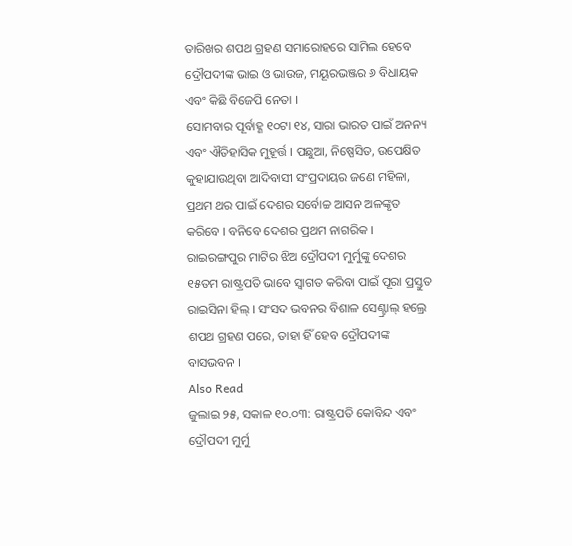ତାରିଖର ଶପଥ ଗ୍ରହଣ ସମାରୋହରେ ସାମିଲ ହେବେ ଦ୍ରୌପଦୀଙ୍କ ଭାଇ ଓ ଭାଉଜ, ମୟୂରଭଞ୍ଜର ୬ ବିଧାୟକ ଏବଂ କିଛି ବିଜେପି ନେତା ।
ସୋମବାର ପୂର୍ବାହ୍ଣ ୧୦ଟା ୧୪, ସାରା ଭାରତ ପାଇଁ ଅନନ୍ୟ ଏବଂ ଐତିହାସିକ ମୁହୂର୍ତ୍ତ । ପଛୁଆ, ନିଷ୍ପେସିତ, ଉପେକ୍ଷିତ କୁହାଯାଉଥିବା ଆଦିବାସୀ ସଂପ୍ରଦାୟର ଜଣେ ମହିଳା, ପ୍ରଥମ ଥର ପାଇଁ ଦେଶର ସର୍ବୋଚ୍ଚ ଆସନ ଅଳଙ୍କୃତ କରିବେ । ବନିବେ ଦେଶର ପ୍ରଥମ ନାଗରିକ । ରାଇରଙ୍ଗପୁର ମାଟିର ଝିଅ ଦ୍ରୌପଦୀ ମୁର୍ମୁଙ୍କୁ ଦେଶର ୧୫ତମ ରାଷ୍ଟ୍ରପତି ଭାବେ ସ୍ୱାଗତ କରିବା ପାଇଁ ପୂରା ପ୍ରସ୍ତୁତ ରାଇସିନା ହିଲ୍ । ସଂସଦ ଭବନର ବିଶାଳ ସେଣ୍ଟ୍ରାଲ୍ ହଲ୍ରେ ଶପଥ ଗ୍ରହଣ ପରେ, ତାହା ହିଁ ହେବ ଦ୍ରୌପଦୀଙ୍କ ବାସଭବନ ।
Also Read
ଜୁଲାଇ ୨୫, ସକାଳ ୧୦.୦୩: ରାଷ୍ଟ୍ରପତି କୋବିନ୍ଦ ଏବଂ ଦ୍ରୌପଦୀ ମୁର୍ମୁ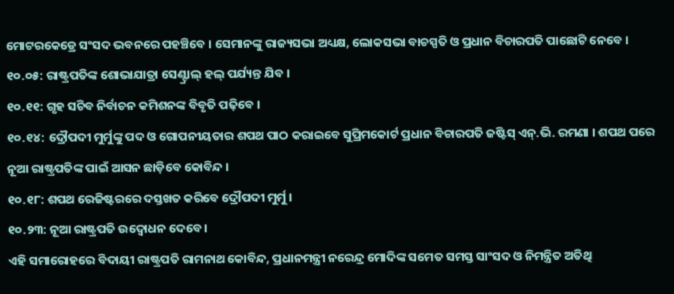ମୋଟରକେଡ୍ରେ ସଂସଦ ଭବନରେ ପହଞ୍ଚିବେ । ସେମାନଙ୍କୁ ରାଜ୍ୟସଭା ଅଧ୍ୟକ୍ଷ, ଲୋକସଭା ବାଚସ୍ପତି ଓ ପ୍ରଧାନ ବିଚାରପତି ପାଛୋଟି ନେବେ ।
୧୦.୦୫: ରାଷ୍ଟ୍ରପତିଙ୍କ ଶୋଭାଯାତ୍ରା ସେଣ୍ଟ୍ରାଲ୍ ହଲ୍ ପର୍ଯ୍ୟନ୍ତ ଯିବ ।
୧୦.୧୧: ଗୃହ ସଚିବ ନିର୍ବାଚନ କମିଶନଙ୍କ ବିବୃତି ପଢ଼ିବେ ।
୧୦.୧୪: ଦ୍ରୌପଦୀ ମୁର୍ମୁଙ୍କୁ ପଦ ଓ ଗୋପନୀୟତାର ଶପଥ ପାଠ କରାଇବେ ସୁପ୍ରିମକୋର୍ଟ ପ୍ରଧାନ ବିଚାରପତି ଜଷ୍ଟିସ୍ ଏନ୍.ଭି. ରମଣା । ଶପଥ ପରେ ନୂଆ ରାଷ୍ଟ୍ରପତିଙ୍କ ପାଇଁ ଆସନ ଛାଡ଼ିବେ କୋବିନ୍ଦ ।
୧୦.୧୮: ଶପଥ ରେଜିଷ୍ଟରରେ ଦସ୍ତଖତ କରିବେ ଦ୍ରୌପଦୀ ମୁର୍ମୁ ।
୧୦.୨୩: ନୂଆ ରାଷ୍ଟ୍ରପତି ଉଦ୍ବୋଧନ ଦେବେ ।
ଏହି ସମାରୋହରେ ବିଦାୟୀ ରାଷ୍ଟ୍ରପତି ରାମନାଥ କୋବିନ୍ଦ, ପ୍ରଧାନମନ୍ତ୍ରୀ ନରେନ୍ଦ୍ର ମୋଦିଙ୍କ ସମେତ ସମସ୍ତ ସାଂସଦ ଓ ନିମନ୍ତ୍ରିତ ଅତିଥି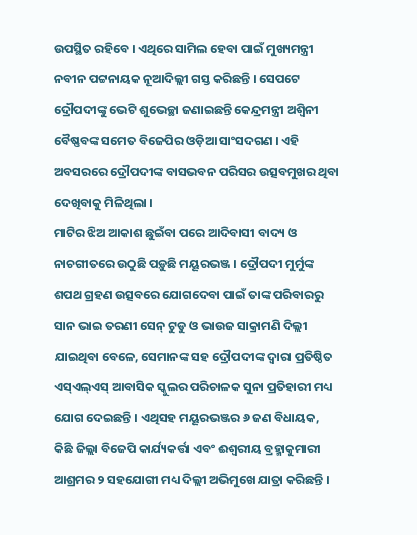ଉପସ୍ଥିତ ରହିବେ । ଏଥିରେ ସାମିଲ ହେବା ପାଇଁ ମୁଖ୍ୟମନ୍ତ୍ରୀ ନବୀନ ପଟ୍ଟନାୟକ ନୂଆଦିଲ୍ଲୀ ଗସ୍ତ କରିଛନ୍ତି । ସେପଟେ ଦ୍ରୌପଦୀଙ୍କୁ ଭେଟି ଶୁଭେଚ୍ଛା ଜଣାଇଛନ୍ତି କେନ୍ଦ୍ରମନ୍ତ୍ରୀ ଅଶ୍ୱିନୀ ବୈଷ୍ଣବଙ୍କ ସମେତ ବିଜେପିର ଓଡ଼ିଆ ସାଂସଦଗଣ । ଏହି ଅବସରରେ ଦ୍ରୌପଦୀଙ୍କ ବାସଭବନ ପରିସର ଉତ୍ସବମୁଖର ଥିବା ଦେଖିବାକୁ ମିଳିଥିଲା ।
ମାଟିର ଝିଅ ଆକାଶ ଛୁଇଁବା ପରେ ଆଦିବାସୀ ବାଦ୍ୟ ଓ ନାଚଗୀତରେ ଉଠୁଛି ପଡ଼ୁଛି ମୟୂରଭଞ୍ଜ । ଦ୍ରୌପଦୀ ମୁର୍ମୁଙ୍କ ଶପଥ ଗ୍ରହଣ ଉତ୍ସବରେ ଯୋଗଦେବା ପାଇଁ ତାଙ୍କ ପରିବାରରୁ ସାନ ଭାଇ ତରଣୀ ସେନ୍ ଟୁଡୁ ଓ ଭାଉଜ ସାକ୍ରାମଣି ଦିଲ୍ଲୀ ଯାଇଥିବା ବେଳେ, ସେମାନଙ୍କ ସହ ଦ୍ରୌପଦୀଙ୍କ ଦ୍ୱାରା ପ୍ରତିଷ୍ଠିତ ଏସ୍ଏଲ୍ଏସ୍ ଆବାସିକ ସ୍କୁଲର ପରିଚାଳକ ସୁନା ପ୍ରତିହାରୀ ମଧ୍ୟ ଯୋଗ ଦେଇଛନ୍ତି । ଏଥିସହ ମୟୂରଭଞ୍ଜର ୬ ଜଣ ବିଧାୟକ, କିଛି ଜିଲ୍ଲା ବିଜେପି କାର୍ଯ୍ୟକର୍ତ୍ତା ଏବଂ ଈଶ୍ୱରୀୟ ବ୍ରହ୍ମାକୁମାରୀ ଆଶ୍ରମର ୨ ସହଯୋଗୀ ମଧ୍ୟ ଦିଲ୍ଲୀ ଅଭିମୁଖେ ଯାତ୍ରା କରିଛନ୍ତି ।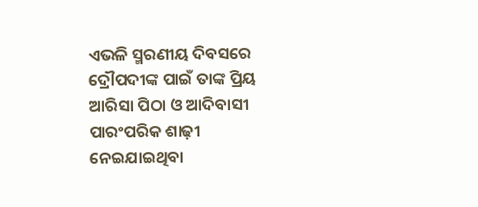ଏଭଳି ସ୍ମରଣୀୟ ଦିବସରେ ଦ୍ରୌପଦୀଙ୍କ ପାଇଁ ତାଙ୍କ ପ୍ରିୟ ଆରିସା ପିଠା ଓ ଆଦିବାସୀ ପାରଂପରିକ ଶାଢ଼ୀ ନେଇଯାଇଥିବା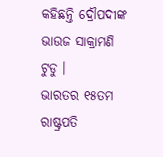କହିଛନ୍ତି ଦ୍ରୌପଦୀଙ୍କ ଭାଉଜ ସାକ୍ରାମଣି ଟୁଡୁ ।
ଭାରତର ୧୫ତମ ରାଷ୍ଟ୍ରପତି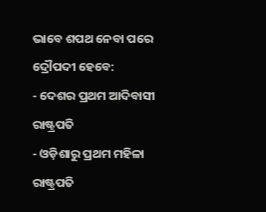ଭାବେ ଶପଥ ନେବା ପରେ ଦ୍ରୌପଦୀ ହେବେ:
- ଦେଶର ପ୍ରଥମ ଆଦିବାସୀ ରାଷ୍ଟ୍ରପତି
- ଓଡ଼ିଶାରୁ ପ୍ରଥମ ମହିଳା ରାଷ୍ଟ୍ରପତି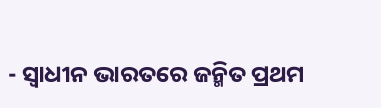- ସ୍ୱାଧୀନ ଭାରତରେ ଜନ୍ମିତ ପ୍ରଥମ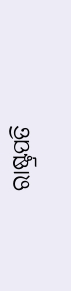ରାଷ୍ଟ୍ରପତି